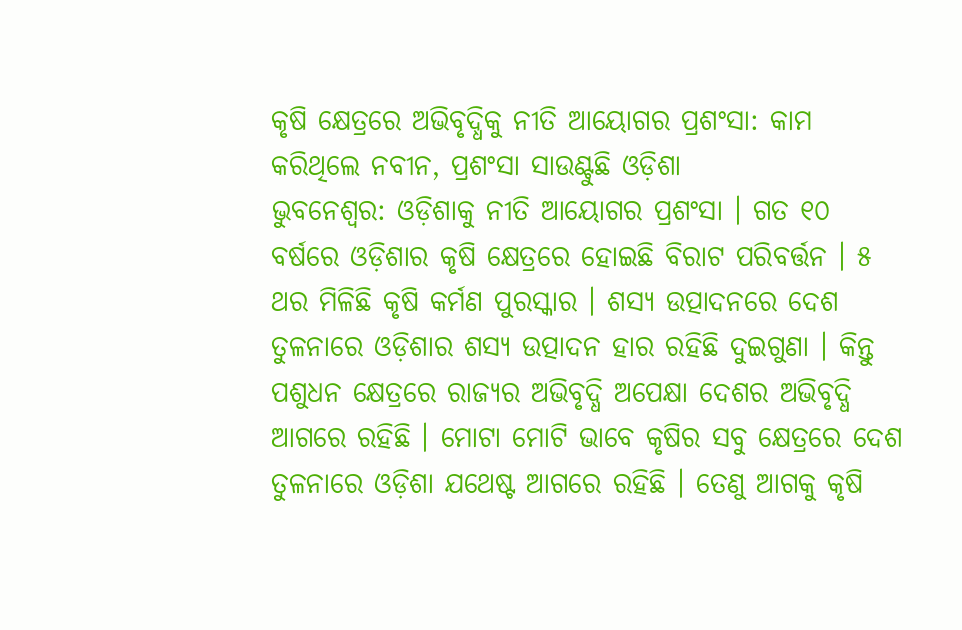କୃଷି କ୍ଷେତ୍ରରେ ଅଭିବୃଦ୍ଧିକୁ ନୀତି ଆୟୋଗର ପ୍ରଶଂସା: କାମ କରିଥିଲେ ନବୀନ, ପ୍ରଶଂସା ସାଉଣ୍ଟୁଛି ଓଡ଼ିଶା
ଭୁବନେଶ୍ବର: ଓଡ଼ିଶାକୁ ନୀତି ଆୟୋଗର ପ୍ରଶଂସା । ଗତ ୧୦ ବର୍ଷରେ ଓଡ଼ିଶାର କୃଷି କ୍ଷେତ୍ରରେ ହୋଇଛି ବିରାଟ ପରିବର୍ତ୍ତନ । ୫ ଥର ମିଳିଛି କୃଷି କର୍ମଣ ପୁରସ୍କାର । ଶସ୍ୟ ଉତ୍ପାଦନରେ ଦେଶ ତୁଳନାରେ ଓଡ଼ିଶାର ଶସ୍ୟ ଉତ୍ପାଦନ ହାର ରହିଛି ଦୁଇଗୁଣା । କିନ୍ତୁ ପଶୁଧନ କ୍ଷେତ୍ରରେ ରାଜ୍ୟର ଅଭିବୃଦ୍ଧି ଅପେକ୍ଷା ଦେଶର ଅଭିବୃଦ୍ଧି ଆଗରେ ରହିଛି । ମୋଟା ମୋଟି ଭାବେ କୃଷିର ସବୁ କ୍ଷେତ୍ରରେ ଦେଶ ତୁଳନାରେ ଓଡ଼ିଶା ଯଥେଷ୍ଟ ଆଗରେ ରହିଛି । ତେଣୁ ଆଗକୁ କୃଷି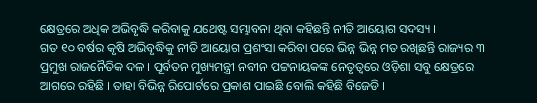କ୍ଷେତ୍ରରେ ଅଧିକ ଅଭିବୃଦ୍ଧି କରିବାକୁ ଯଥେଷ୍ଟ ସମ୍ଭାବନା ଥିବା କହିଛନ୍ତି ନୀତି ଆୟୋଗ ସଦସ୍ୟ ।
ଗତ ୧୦ ବର୍ଷର କୃଷି ଅଭିବୃଦ୍ଧିକୁ ନୀତି ଆୟୋଗ ପ୍ରଶଂସା କରିବା ପରେ ଭିନ୍ନ ଭିନ୍ନ ମତ ରଖିଛନ୍ତି ରାଜ୍ୟର ୩ ପ୍ରମୁଖ ରାଜନୈତିକ ଦଳ । ପୂର୍ବତନ ମୁଖ୍ୟମନ୍ତ୍ରୀ ନବୀନ ପଟ୍ଟନାୟକଙ୍କ ନେତୃତ୍ବରେ ଓଡ଼ିଶା ସବୁ କ୍ଷେତ୍ରରେ ଆଗରେ ରହିଛି । ତାହା ବିଭିନ୍ନ ରିପୋର୍ଟରେ ପ୍ରକାଶ ପାଇଛି ବୋଲି କହିଛି ବିଜେଡି ।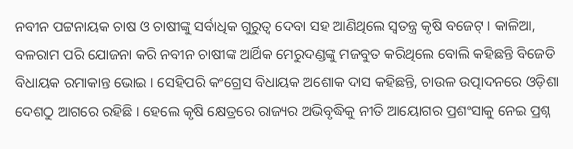ନବୀନ ପଟ୍ଟନାୟକ ଚାଷ ଓ ଚାଷୀଙ୍କୁ ସର୍ବାଧିକ ଗୁରୁତ୍ବ ଦେବା ସହ ଆଣିଥିଲେ ସ୍ବତନ୍ତ୍ର କୃଷି ବଜେଟ୍ । କାଳିଆ, ବଳରାମ ପରି ଯୋଜନା କରି ନବୀନ ଚାଷୀଙ୍କ ଆର୍ଥିକ ମେରୁଦଣ୍ଡଙ୍କୁ ମଜବୁତ କରିଥିଲେ ବୋଲି କହିଛନ୍ତି ବିଜେଡି ବିଧାୟକ ରମାକାନ୍ତ ଭୋଇ । ସେହିପରି କଂଗ୍ରେସ ବିଧାୟକ ଅଶୋକ ଦାସ କହିଛନ୍ତି, ଚାଉଳ ଉତ୍ପାଦନରେ ଓଡ଼ିଶା ଦେଶଠୁ ଆଗରେ ରହିଛି । ହେଲେ କୃଷି କ୍ଷେତ୍ରରେ ରାଜ୍ୟର ଅଭିବୃଦ୍ଧିକୁ ନୀତି ଆୟୋଗର ପ୍ରଶଂସାକୁ ନେଇ ପ୍ରଶ୍ନ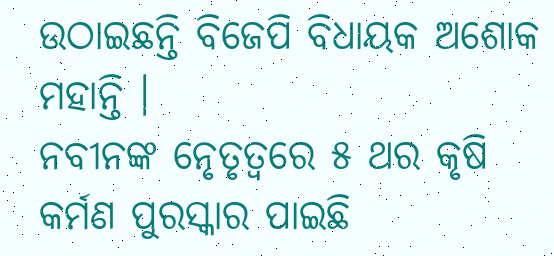ଉଠାଇଛନ୍ତି ବିଜେପି ବିଧାୟକ ଅଶୋକ ମହାନ୍ତି ।
ନବୀନଙ୍କ ନେୃତୃତ୍ବରେ ୫ ଥର କୃଷି କର୍ମଣ ପୁରସ୍କାର ପାଇଛି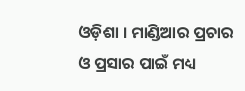ଓଡ଼ିଶା । ମାଣ୍ଡିଆର ପ୍ରଚାର ଓ ପ୍ରସାର ପାଇଁ ମଧ୍ୟ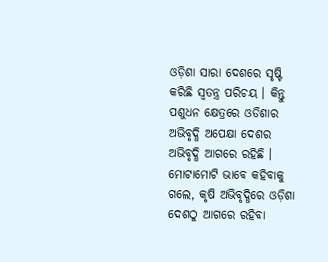ଓଡ଼ିଶା ସାରା ଦେଶରେ ସୃଷ୍ଟି କରିଛି ସ୍ବତନ୍ତ୍ର ପରିଚୟ । କିନ୍ତୁ ପଶୁଧନ କ୍ଷେତ୍ରରେ ଓଡିଶାର ଅଭିବୃଦ୍ଧି ଅପେକ୍ଷା ଦେଶର ଅଭିବୃଦ୍ଧି ଆଗରେ ରହିଛି । ମୋଟାମୋଟି ଭାବେ କହିବାକୁ ଗଲେ, କୃଷି ଅଭିବୃଦ୍ଧିରେ ଓଡ଼ିଶା ଦେଶଠୁ ଆଗରେ ରହିବା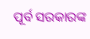ପୂର୍ବ ସରକାରଙ୍କ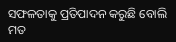ସଫଳତାକୁ ପ୍ରତିପାଦନ କରୁଛି ବୋଲି ମତ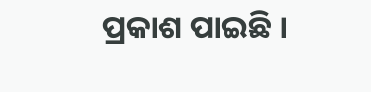ପ୍ରକାଶ ପାଇଛି ।